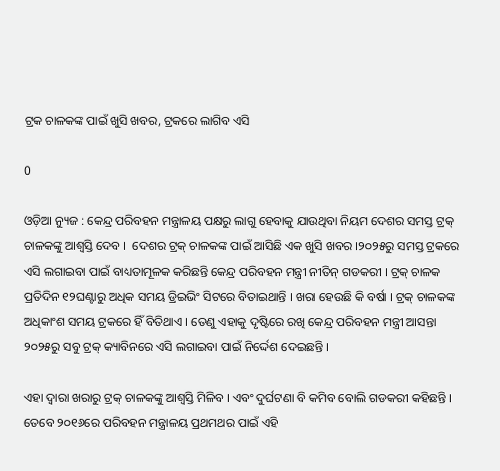ଟ୍ରକ ଚାଳକଙ୍କ ପାଇଁ ଖୁସି ଖବର, ଟ୍ରକରେ ଲାଗିବ ଏସି

0

ଓଡ଼ିଆ ନ୍ୟୁଜ : କେନ୍ଦ୍ର ପରିବହନ ମନ୍ତ୍ରାଳୟ ପକ୍ଷରୁ ଲାଗୁ ହେବାକୁ ଯାଉଥିବା ନିୟମ ଦେଶର ସମସ୍ତ ଟ୍ରକ୍ ଚାଳକଙ୍କୁ ଆଶ୍ୱସ୍ତି ଦେବ ।  ଦେଶର ଟ୍ରକ୍ ଚାଳକଙ୍କ ପାଇଁ ଆସିଛି ଏକ ଖୁସି ଖବର ।୨୦୨୫ରୁ ସମସ୍ତ ଟ୍ରକରେ ଏସି ଲଗାଇବା ପାଇଁ ବାଧ୍ୟତାମୂଳକ କରିଛନ୍ତି କେନ୍ଦ୍ର ପରିବହନ ମନ୍ତ୍ରୀ ନୀତିନ୍ ଗଡକରୀ । ଟ୍ରକ୍ ଚାଳକ ପ୍ରତିଦିନ ୧୨ଘଣ୍ଟାରୁ ଅଧିକ ସମୟ ଡ୍ରିଇଭିଂ ସିଟରେ ବିତାଇଥାନ୍ତି । ଖରା ହେଉଛି କି ବର୍ଷା । ଟ୍ରକ୍ ଚାଳକଙ୍କ ଅଧିକାଂଶ ସମୟ ଟ୍ରକରେ ହିଁ ବିତିଥାଏ । ତେଣୁ ଏହାକୁ ଦୃଷ୍ଟିରେ ରଖି କେନ୍ଦ୍ର ପରିବହନ ମନ୍ତ୍ରୀ ଆସନ୍ତା ୨୦୨୫ରୁ ସବୁ ଟ୍ରକ୍ କ୍ୟାବିନରେ ଏସି ଲଗାଇବା ପାଇଁ ନିର୍ଦ୍ଦେଶ ଦେଇଛନ୍ତି ।

ଏହା ଦ୍ୱାରା ଖରାରୁ ଟ୍ରକ୍ ଚାଳକଙ୍କୁ ଆଶ୍ୱସ୍ତି ମିଳିବ । ଏବଂ ଦୁର୍ଘଟଣା ବି କମିବ ବୋଲି ଗଡକରୀ କହିଛନ୍ତି । ତେବେ ୨୦୧୬ରେ ପରିବହନ ମନ୍ତ୍ରାଳୟ ପ୍ରଥମଥର ପାଇଁ ଏହି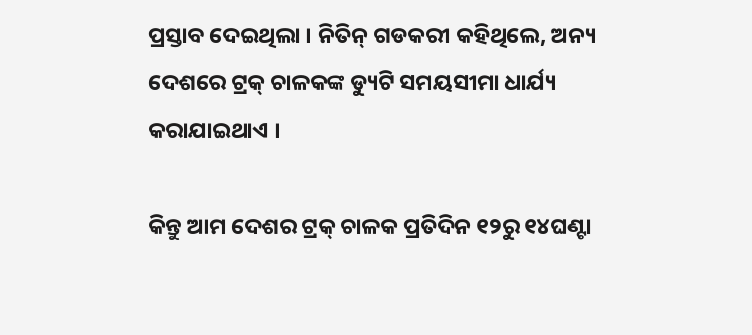ପ୍ରସ୍ତାବ ଦେଇଥିଲା । ନିତିନ୍ ଗଡକରୀ କହିଥିଲେ, ଅନ୍ୟ ଦେଶରେ ଟ୍ରକ୍ ଚାଳକଙ୍କ ଡ୍ୟୁଟି ସମୟସୀମା ଧାର୍ଯ୍ୟ କରାଯାଇଥାଏ ।

କିନ୍ତୁ ଆମ ଦେଶର ଟ୍ରକ୍ ଚାଳକ ପ୍ରତିଦିନ ୧୨ରୁ ୧୪ଘଣ୍ଟା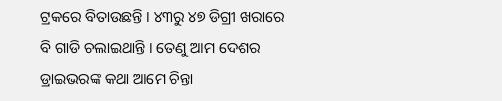ଟ୍ରକରେ ବିତାଉଛନ୍ତି । ୪୩ରୁ ୪୭ ଡିଗ୍ରୀ ଖରାରେ ବି ଗାଡି ଚଲାଇଥାନ୍ତି । ତେଣୁ ଆମ ଦେଶର ଡ୍ରାଇଭରଙ୍କ କଥା ଆମେ ଚିନ୍ତା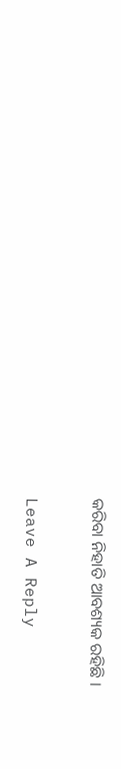କରିବା ନିହାତି ଆବଶ୍ୟକ ରହିଛି ।

Leave A Reply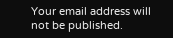Your email address will not be published.